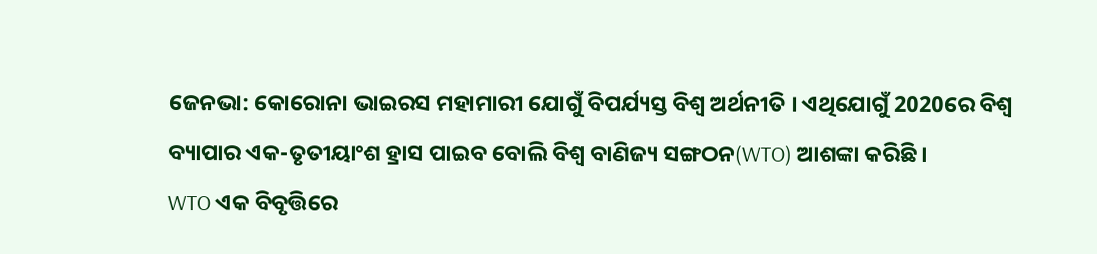ଜେନଭା: କୋରୋନା ଭାଇରସ ମହାମାରୀ ଯୋଗୁଁ ବିପର୍ଯ୍ୟସ୍ତ ବିଶ୍ବ ଅର୍ଥନୀତି । ଏଥିଯୋଗୁଁ 2020ରେ ବିଶ୍ବ ବ୍ୟାପାର ଏକ-ତୃତୀୟାଂଶ ହ୍ରାସ ପାଇବ ବୋଲି ବିଶ୍ବ ବାଣିଜ୍ୟ ସଙ୍ଗଠନ(WTO) ଆଶଙ୍କା କରିଛି ।
WTO ଏକ ବିବୃତ୍ତିରେ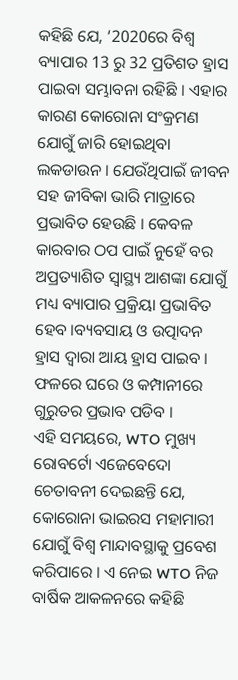କହିଛି ଯେ, ‘2020ରେ ବିଶ୍ବ ବ୍ୟାପାର 13 ରୁ 32 ପ୍ରତିଶତ ହ୍ରାସ ପାଇବା ସମ୍ଭାବନା ରହିଛି । ଏହାର କାରଣ କୋରୋନା ସଂକ୍ରମଣ ଯୋଗୁଁ ଜାରି ହୋଇଥିବା ଲକଡାଉନ । ଯେଉଁଥିପାଇଁ ଜୀବନ ସହ ଜୀବିକା ଭାରି ମାତ୍ରାରେ ପ୍ରଭାବିତ ହେଉଛି । କେବଳ କାରବାର ଠପ ପାଇଁ ନୁହେଁ ବର ଅପ୍ରତ୍ୟାଶିତ ସ୍ବାସ୍ଥ୍ୟ ଆଶଙ୍କା ଯୋଗୁଁ ମଧ୍ୟ ବ୍ୟାପାର ପ୍ରକ୍ରିୟା ପ୍ରଭାବିତ ହେବ ।ବ୍ୟବସାୟ ଓ ଉତ୍ପାଦନ ହ୍ରାସ ଦ୍ବାରା ଆୟ ହ୍ରାସ ପାଇବ । ଫଳରେ ଘରେ ଓ କମ୍ପାନୀରେ ଗୁରୁତର ପ୍ରଭାବ ପଡିବ ।
ଏହି ସମୟରେ, WTO ମୁଖ୍ୟ ରୋବର୍ଟୋ ଏଜେବେଦୋ ଚେତାବନୀ ଦେଇଛନ୍ତି ଯେ, କୋରୋନା ଭାଇରସ ମହାମାରୀ ଯୋଗୁଁ ବିଶ୍ବ ମାନ୍ଦାବସ୍ଥାକୁ ପ୍ରବେଶ କରିପାରେ । ଏ ନେଇ WTO ନିଜ ବାର୍ଷିକ ଆକଳନରେ କହିଛି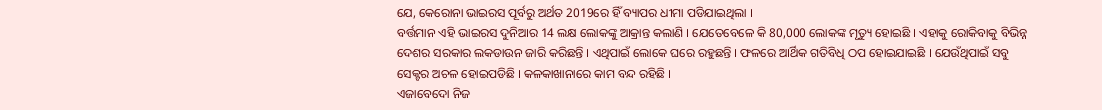ଯେ, କେରୋନା ଭାଇରସ ପୂର୍ବରୁ ଅର୍ଥତ 2019ରେ ହିଁ ବ୍ୟାପର ଧୀମା ପଡିଯାଇଥିଲା ।
ବର୍ତ୍ତମାନ ଏହି ଭାଇରସ ଦୁନିଆର 14 ଲକ୍ଷ ଲୋକଙ୍କୁ ଆକ୍ରାନ୍ତ କଲାଣି । ଯେତେବେଳେ କି 80,000 ଲୋକଙ୍କ ମୃତ୍ୟୁ ହୋଇଛି । ଏହାକୁ ରୋକିବାକୁ ବିଭିନ୍ନ ଦେଶର ସରକାର ଲକଡାଉନ ଜାରି କରିଛନ୍ତି । ଏଥିପାଇଁ ଲୋକେ ଘରେ ରହୁଛନ୍ତି । ଫଳରେ ଆର୍ଥିକ ଗତିବିଧି ଠପ ହୋଇଯାଇଛି । ଯେଉଁଥିପାଇଁ ସବୁ ସେକ୍ଟର ଅଚଳ ହୋଇପଡିଛି । କଳକାଖାନାରେ କାମ ବନ୍ଦ ରହିଛି ।
ଏଜାବେଦୋ ନିଜ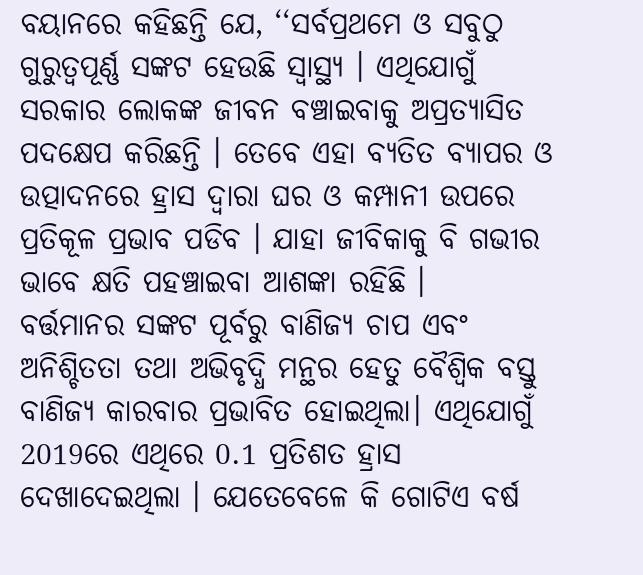ବୟାନରେ କହିଛନ୍ତି ଯେ, ‘‘ସର୍ବପ୍ରଥମେ ଓ ସବୁଠୁ ଗୁରୁତ୍ବପୂର୍ଣ୍ଣ ସଙ୍କଟ ହେଉଛି ସ୍ବାସ୍ଥ୍ୟ । ଏଥିଯୋଗୁଁ ସରକାର ଲୋକଙ୍କ ଜୀବନ ବଞ୍ଚାଇବାକୁ ଅପ୍ରତ୍ୟାସିତ ପଦକ୍ଷେପ କରିଛନ୍ତି । ତେବେ ଏହା ବ୍ୟତିତ ବ୍ୟାପର ଓ ଉତ୍ପାଦନରେ ହ୍ରାସ ଦ୍ବାରା ଘର ଓ କମ୍ପାନୀ ଉପରେ ପ୍ରତିକୂଳ ପ୍ରଭାବ ପଡିବ । ଯାହା ଜୀବିକାକୁ ବି ଗଭୀର ଭାବେ କ୍ଷତି ପହଞ୍ଚାଇବା ଆଶଙ୍କା ରହିଛି ।
ବର୍ତ୍ତମାନର ସଙ୍କଟ ପୂର୍ବରୁ ବାଣିଜ୍ୟ ଚାପ ଏବଂ ଅନିଶ୍ଚିତତା ତଥା ଅଭିବୃଦ୍ଧି ମନ୍ଥର ହେତୁ ବୈଶ୍ବିକ ବସ୍ତୁ ବାଣିଜ୍ୟ କାରବାର ପ୍ରଭାବିତ ହୋଇଥିଲା। ଏଥିଯୋଗୁଁ 2019ରେ ଏଥିରେ 0.1 ପ୍ରତିଶତ ହ୍ରାସ ଦେଖାଦେଇଥିଲା । ଯେତେବେଳେ କି ଗୋଟିଏ ବର୍ଷ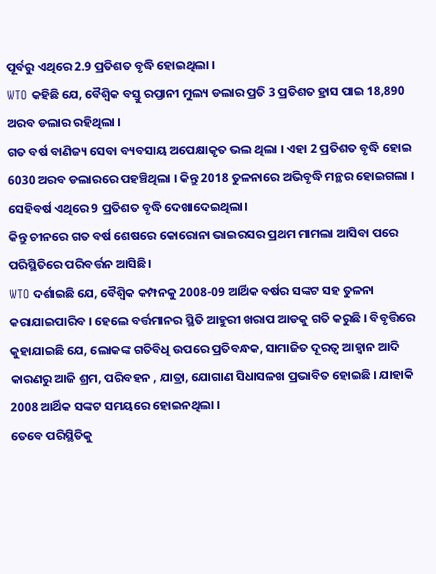ପୂର୍ବରୁ ଏଥିରେ 2.9 ପ୍ରତିଶତ ବୃଦ୍ଧି ହୋଇଥିଲା ।
WTO କହିଛି ଯେ, ବୈଶ୍ବିକ ବସ୍ତୁ ରପ୍ତାନୀ ମୁଲ୍ୟ ଡଲାର ପ୍ରତି 3 ପ୍ରତିଶତ ହ୍ରାସ ପାଇ 18,890 ଅରବ ଡଲାର ରହିଥିଲା ।
ଗତ ବର୍ଷ ବାଣିଜ୍ୟ ସେବା ବ୍ୟବସାୟ ଅପେକ୍ଷାକୃତ ଭଲ ଥିଲା । ଏହା 2 ପ୍ରତିଶତ ବୃଦ୍ଧି ହୋଇ 6030 ଅରବ ଡଲାରରେ ପହଞ୍ଚିଥିଲା । କିନ୍ତୁ 2018 ତୁଳନାରେ ଅଭିବୃଦ୍ଧି ମନ୍ଥର ହୋଇଗଲା । ସେହିବର୍ଷ ଏଥିରେ 9 ପ୍ରତିଶତ ବୃଦ୍ଧି ଦେଖାଦେଇଥିଲା।
କିନ୍ତୁ ଚୀନରେ ଗତ ବର୍ଷ ଶେଷରେ କୋରୋନା ଭାଇରସର ପ୍ରଥମ ମାମଲା ଆସିବା ପରେ ପରିସ୍ଥିତିରେ ପରିବର୍ତ୍ତନ ଆସିଛି।
WTO ଦର୍ଶାଇଛି ଯେ, ବୈଶ୍ବିକ କମ୍ପନକୁ 2008-09 ଆର୍ଥିକ ବର୍ଷର ସଙ୍କଟ ସହ ତୁଳନା କରାଯାଇପାରିବ । ହେଲେ ବର୍ତ୍ତମାନର ସ୍ଥିତି ଆହୁରୀ ଖରାପ ଆଡକୁ ଗତି କରୁଛି । ବିବୃତ୍ତିରେ କୁହାଯାଇଛି ଯେ, ଲୋକଙ୍କ ଗତିବିଧି ଉପରେ ପ୍ରତିବନ୍ଧକ, ସାମାଜିତ ଦୂରତ୍ବ ଆହ୍ବାନ ଆଦି କାରଣରୁ ଆଜି ଶ୍ରମ, ପରିବହନ , ଯାତ୍ରା, ଯୋଗାଣ ସିଧାସଳଖ ପ୍ରଭାବିତ ହୋଇଛି । ଯାହାକି 2008 ଆର୍ଥିକ ସଙ୍କଟ ସମୟରେ ହୋଇନଥିଲା ।
ତେବେ ପରିସ୍ଥିତିକୁ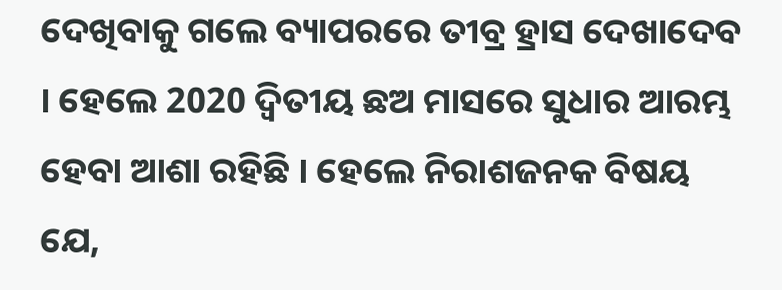ଦେଖିବାକୁ ଗଲେ ବ୍ୟାପରରେ ତୀବ୍ର ହ୍ରାସ ଦେଖାଦେବ । ହେଲେ 2020 ଦ୍ବିତୀୟ ଛଅ ମାସରେ ସୁଧାର ଆରମ୍ଭ ହେବା ଆଶା ରହିଛି । ହେଲେ ନିରାଶଜନକ ବିଷୟ ଯେ,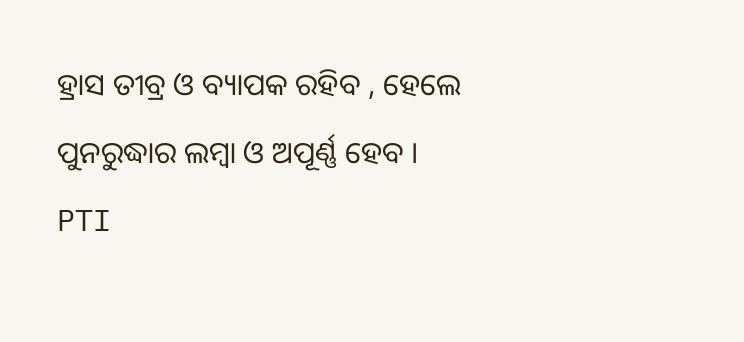ହ୍ରାସ ତୀବ୍ର ଓ ବ୍ୟାପକ ରହିବ , ହେଲେ ପୁନରୁଦ୍ଧାର ଲମ୍ବା ଓ ଅପୂର୍ଣ୍ଣ ହେବ ।
PTI